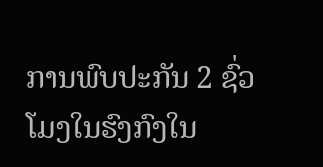ການພົບປະກັນ 2 ຊົ່ວໂມງໃນຮົງກົງໃນ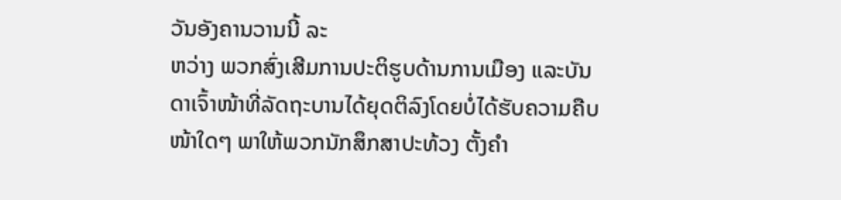ວັນອັງຄານວານນີ້ ລະ
ຫວ່າງ ພວກສົ່ງເສີມການປະຕິຮູບດ້ານການເມືອງ ແລະບັນ
ດາເຈົ້າໜ້າທີ່ລັດຖະບານໄດ້ຍຸດຕິລົງໂດຍບໍ່ໄດ້ຮັບຄວາມຄືບ
ໜ້າໃດໆ ພາໃຫ້ພວກນັກສຶກສາປະທ້ວງ ຕັ້ງຄຳ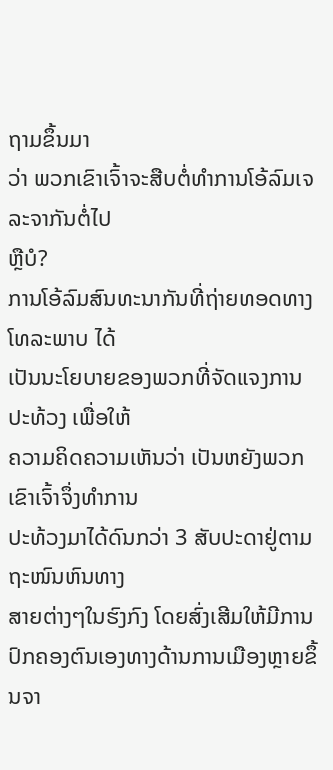ຖາມຂຶ້ນມາ
ວ່າ ພວກເຂົາເຈົ້າຈະສືບຕໍ່ທຳການໂອ້ລົມເຈລະຈາກັນຕໍ່ໄປ
ຫຼືບໍ?
ການໂອ້ລົມສົນທະນາກັນທີ່ຖ່າຍທອດທາງໂທລະພາບ ໄດ້
ເປັນນະໂຍບາຍຂອງພວກທີ່ຈັດແຈງການປະທ້ວງ ເພື່ອໃຫ້
ຄວາມຄິດຄວາມເຫັນວ່າ ເປັນຫຍັງພວກເຂົາເຈົ້າຈຶ່ງທຳການ
ປະທ້ວງມາໄດ້ດົນກວ່າ 3 ສັບປະດາຢູ່ຕາມຖະໜົນຫົນທາງ
ສາຍຕ່າງໆໃນຮົງກົງ ໂດຍສົ່ງເສີມໃຫ້ມີການປົກຄອງຕົນເອງທາງດ້ານການເມືອງຫຼາຍຂຶ້ນຈາ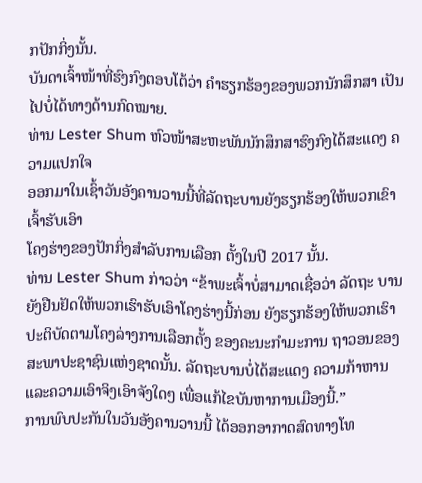ກປັກກິ່ງນັ້ນ.
ບັນດາເຈົ້າໜ້າທີ່ຮົງກົງຕອບໂຕ້ວ່າ ຄຳຮຽກຮ້ອງຂອງພວກນັກສຶກສາ ເປັນໄປບໍ່ໄດ້ທາງດ້ານກົດໝາຍ.
ທ່ານ Lester Shum ຫົວໜ້າສະຫະພັນນັກສຶກສາຮົງກົງໄດ້ສະແດງ ຄວາມແປກໃຈ
ອອກມາໃນເຊົ້າວັນອັງຄານວານນີ້ທີ່ລັດຖະບານຍັງຮຽກຮ້ອງໃຫ້ພວກເຂົາເຈົ້າຮັບເອົາ
ໂຄງຮ່າງຂອງປັກກິ່ງສຳລັບການເລືອກ ຕັ້ງໃນປີ 2017 ນັ້ນ.
ທ່ານ Lester Shum ກ່າວວ່າ “ຂ້າພະເຈົ້າບໍ່ສາມາດເຊື່ອວ່າ ລັດຖະ ບານຍັງຢືນຢັດໃຫ້ພວກເຮົາຮັບເອົາໂຄງຮ່າງນີ້ກ່ອນ ຍັງຮຽກຮ້ອງໃຫ້ພວກເຮົາປະຕິບັດຕາມໂຄງລ່າງການເລືອກຕັ້ງ ຂອງຄະນະກຳມະການ ຖາວອນຂອງສະພາປະຊາຊົນແຫ່ງຊາດນັ້ນ. ລັດຖະບານບໍ່ໄດ້ສະແດງ ຄວາມກ້າຫານແລະຄວາມເອົາຈິງເອົາຈັງໃດໆ ເພື່ອແກ້ໄຂບັນຫາການເມືອງນີ້.”
ການພົບປະກັນໃນວັນອັງຄານວານນີ້ ໄດ້ອອກອາກາດສົດທາງໂທ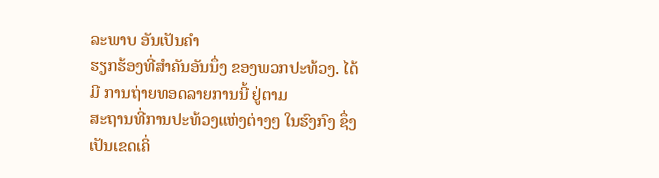ລະພາບ ອັນເປັນຄຳ
ຮຽກຮ້ອງທີ່ສຳຄັນອັນນຶ່ງ ຂອງພວກປະທ້ວງ. ໄດ້ມີ ການຖ່າຍທອດລາຍການນີ້ ຢູ່ຕາມ
ສະຖານທີ່ການປະທ້ວງແຫ່ງຕ່າງໆ ໃນຮົງກົງ ຊຶ່ງເປັນເຂດເຄິ່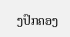ງປົກຄອງ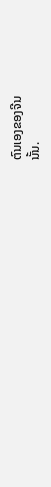ຕົນເອງຂອງຈີນ
ນັ້ນ.